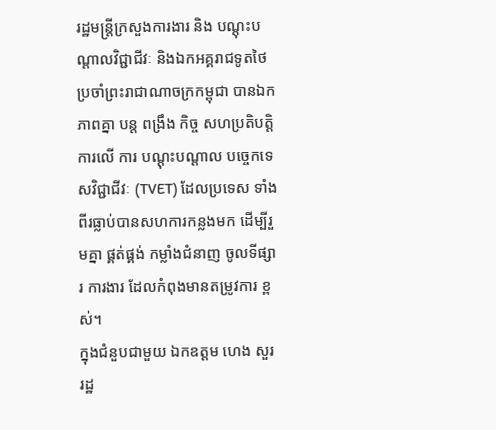រដ្ឋមន្រ្តីក្រសួងការងារ និង បណ្តុះបណ្តាលវិជ្ជាជីវៈ និងឯកអគ្គរាជទូតថៃប្រចាំព្រះរាជាណាចក្រកម្ពុជា បានឯកភាពគ្នា បន្ត ពង្រឹង កិច្ច សហប្រតិបត្តិការលើ ការ បណ្តុះបណ្តាល បច្ចេកទេសវិជ្ជាជីវៈ (TVET) ដែលប្រទេស ទាំងពីរធ្លាប់បានសហការកន្លងមក ដើម្បីរួមគ្នា ផ្គត់ផ្គង់ កម្លាំងជំនាញ ចូលទីផ្សារ ការងារ ដែលកំពុងមានតម្រូវការ ខ្ពស់។
ក្នុងជំនួបជាមួយ ឯកឧត្តម ហេង សួរ រដ្ឋ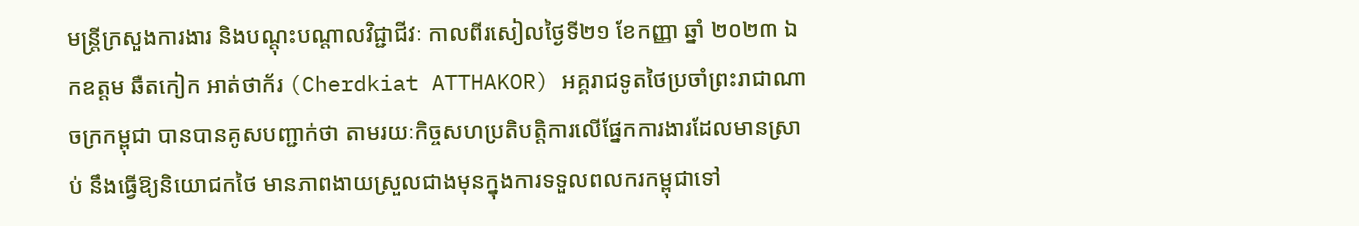មន្រ្តីក្រសួងការងារ និងបណ្តុះបណ្តាលវិជ្ជាជីវៈ កាលពីរសៀលថ្ងៃទី២១ ខែកញ្ញា ឆ្នាំ ២០២៣ ឯកឧត្តម ឆឺតកៀក អាត់ថាក័រ (Cherdkiat ATTHAKOR) អគ្គរាជទូតថៃប្រចាំព្រះរាជាណាចក្រកម្ពុជា បានបានគូសបញ្ជាក់ថា តាមរយៈកិច្ចសហប្រតិបត្តិការលើផ្នែកការងារដែលមានស្រាប់ នឹងធ្វើឱ្យនិយោជកថៃ មានភាពងាយស្រួលជាងមុនក្នុងការទទួលពលករកម្ពុជាទៅ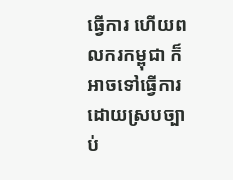ធ្វើការ ហើយពលករកម្ពុជា ក៏អាចទៅធ្វើការដោយស្របច្បាប់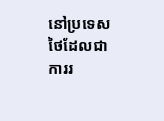នៅប្រទេសថៃដែលជាការរ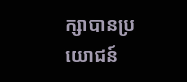ក្សាបានប្រយោជន៍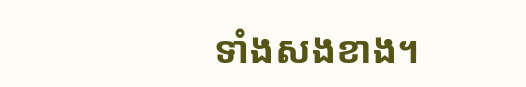ទាំងសងខាង។